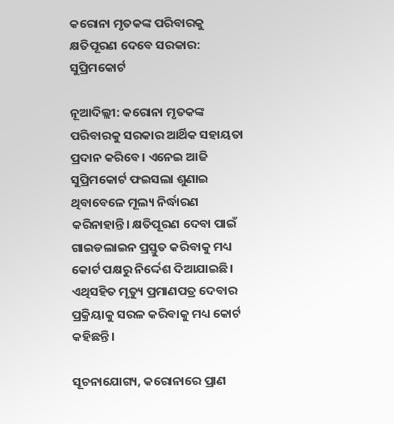କରୋନା ମୃତକଙ୍କ ପରିବାରକୁ କ୍ଷତିପୂରଣ ଦେବେ ସରକାର: ସୁପ୍ରିମକୋର୍ଟ

ନୂଆଦିଲ୍ଲୀ: କରୋନା ମୃତକଙ୍କ ପରିବାରକୁ ସରକାର ଆର୍ଥିକ ସହାୟତା ପ୍ରଦାନ କରିବେ। ଏନେଇ ଆଜି ସୁପ୍ରିମକୋର୍ଟ ଫଇସଲା ଶୁଣାଇ ଥିବାବେଳେ ମୂଲ୍ୟ ନିର୍ଦ୍ଧାରଣ କରିନାହାନ୍ତି। କ୍ଷତିପୂରଣ ଦେବା ପାଇଁ ଗାଇଡଲାଇନ ପ୍ରସ୍ତୁତ କରିବାକୁ ମଧ୍ୟ କୋର୍ଟ ପକ୍ଷରୁ ନିର୍ଦ୍ଦେଶ ଦିଆଯାଇଛି। ଏଥିସହିତ ମୃତ୍ୟୁ ପ୍ରମାଣପତ୍ର ଦେବାର ପ୍ରକ୍ରିୟାକୁ ସରଳ କରିବାକୁ ମଧ୍ୟ କୋର୍ଟ କହିଛନ୍ତି।

ସୂଚନାଯୋଗ୍ୟ, କରୋନାରେ ପ୍ରାଣ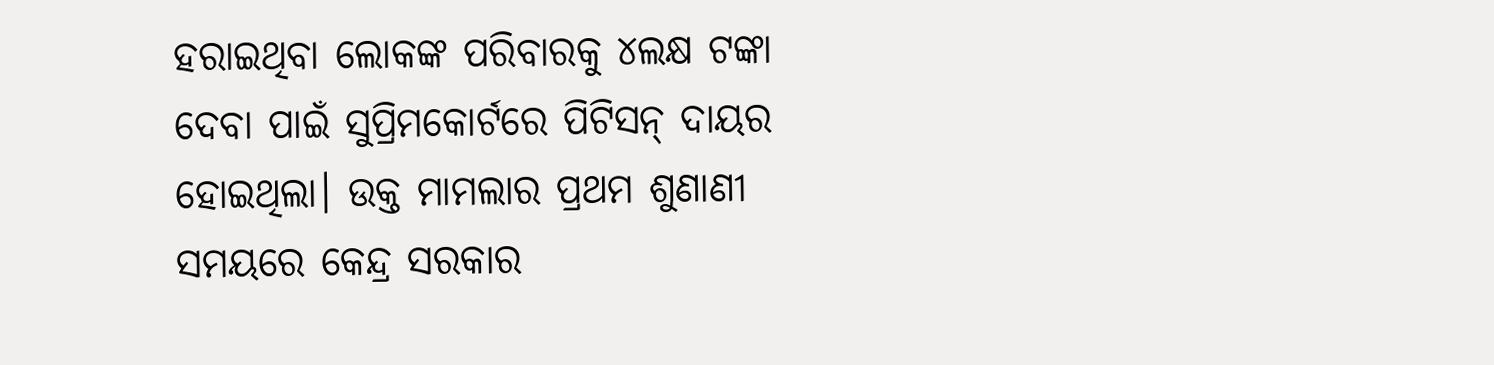ହରାଇଥିବା ଲୋକଙ୍କ ପରିବାରକୁ ୪ଲକ୍ଷ ଟଙ୍କା ଦେବା ପାଇଁ ସୁପ୍ରିମକୋର୍ଟରେ ପିଟିସନ୍ ଦାୟର ହୋଇଥିଲା। ଉକ୍ତ ମାମଲାର ପ୍ରଥମ ଶୁଣାଣୀ ସମୟରେ କେନ୍ଦ୍ର ସରକାର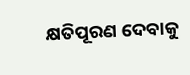କ୍ଷତିପୂରଣ ଦେବାକୁ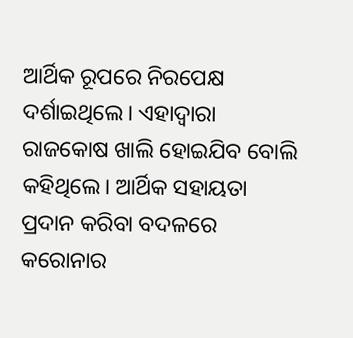ଆର୍ଥିକ ରୂପରେ ନିରପେକ୍ଷ ଦର୍ଶାଇଥିଲେ। ଏହାଦ୍ୱାରା ରାଜକୋଷ ଖାଲି ହୋଇଯିବ ବୋଲି କହିଥିଲେ। ଆର୍ଥିକ ସହାୟତା ପ୍ରଦାନ କରିବା ବଦଳରେ କରୋନାର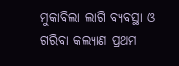ମୁକାବିଲା ଲାଗି ବ୍ୟବସ୍ଥା ଓ ଗରିବା କଲ୍ୟାଣ ପ୍ରଥମ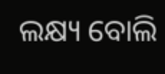ଲକ୍ଷ୍ୟ ବୋଲି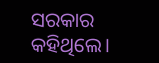ସରକାର କହିଥିଲେ।